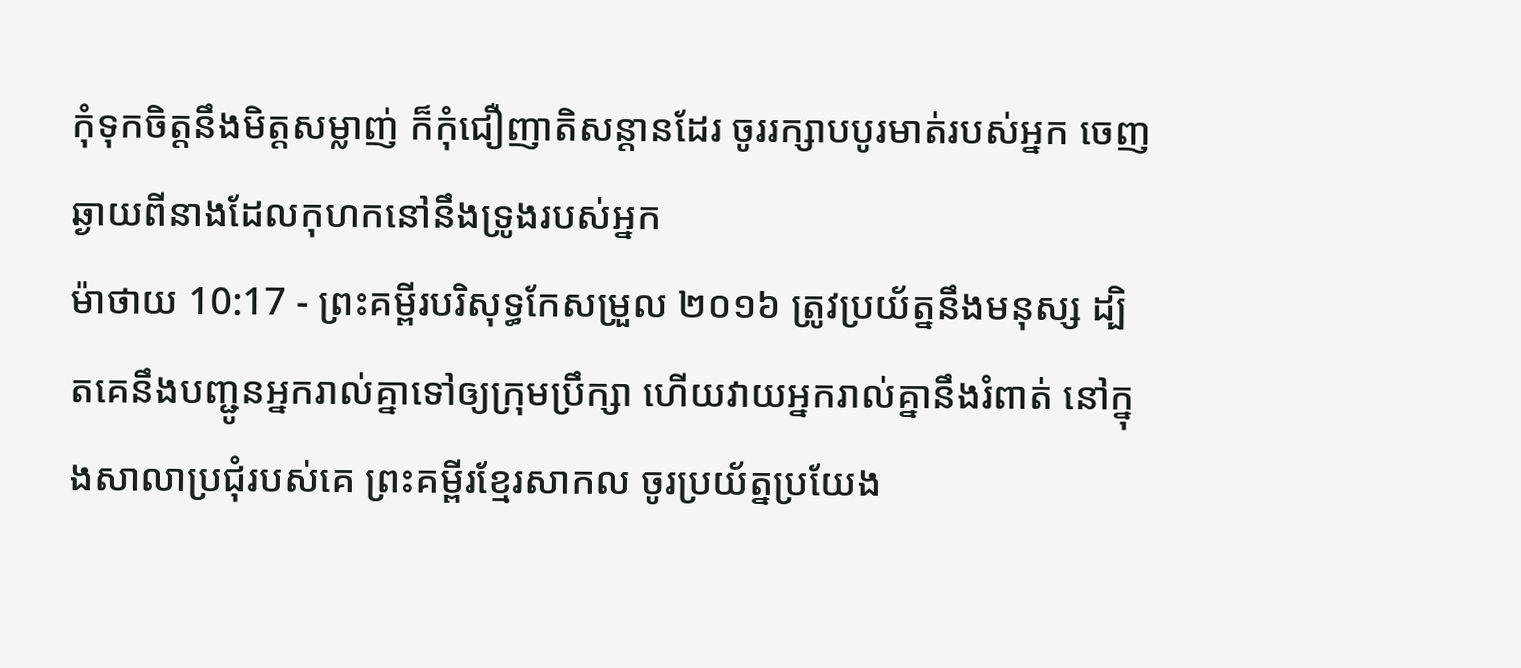កុំទុកចិត្តនឹងមិត្តសម្លាញ់ ក៏កុំជឿញាតិសន្ដានដែរ ចូររក្សាបបូរមាត់របស់អ្នក ចេញឆ្ងាយពីនាងដែលកុហកនៅនឹងទ្រូងរបស់អ្នក
ម៉ាថាយ 10:17 - ព្រះគម្ពីរបរិសុទ្ធកែសម្រួល ២០១៦ ត្រូវប្រយ័ត្ននឹងមនុស្ស ដ្បិតគេនឹងបញ្ជូនអ្នករាល់គ្នាទៅឲ្យក្រុមប្រឹក្សា ហើយវាយអ្នករាល់គ្នានឹងរំពាត់ នៅក្នុងសាលាប្រជុំរបស់គេ ព្រះគម្ពីរខ្មែរសាកល ចូរប្រយ័ត្នប្រយែង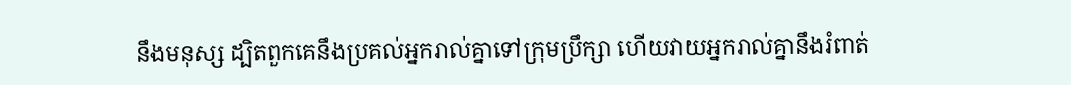នឹងមនុស្ស ដ្បិតពួកគេនឹងប្រគល់អ្នករាល់គ្នាទៅក្រុមប្រឹក្សា ហើយវាយអ្នករាល់គ្នានឹងរំពាត់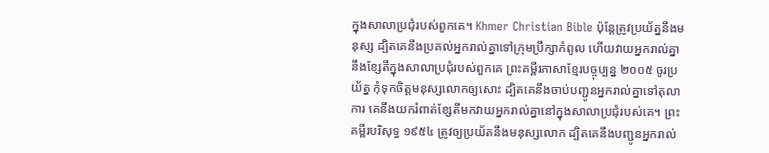ក្នុងសាលាប្រជុំរបស់ពួកគេ។ Khmer Christian Bible ប៉ុន្ដែត្រូវប្រយ័ត្ននឹងមនុស្ស ដ្បិតគេនឹងប្រគល់អ្នករាល់គ្នាទៅក្រុមប្រឹក្សាកំពូល ហើយវាយអ្នករាល់គ្នានឹងខ្សែតីក្នុងសាលាប្រជុំរបស់ពួកគេ ព្រះគម្ពីរភាសាខ្មែរបច្ចុប្បន្ន ២០០៥ ចូរប្រយ័ត្ន កុំទុកចិត្តមនុស្សលោកឲ្យសោះ ដ្បិតគេនឹងចាប់បញ្ជូនអ្នករាល់គ្នាទៅតុលាការ គេនឹងយករំពាត់ខ្សែតីមកវាយអ្នករាល់គ្នានៅក្នុងសាលាប្រជុំរបស់គេ។ ព្រះគម្ពីរបរិសុទ្ធ ១៩៥៤ ត្រូវឲ្យប្រយ័តនឹងមនុស្សលោក ដ្បិតគេនឹងបញ្ជូនអ្នករាល់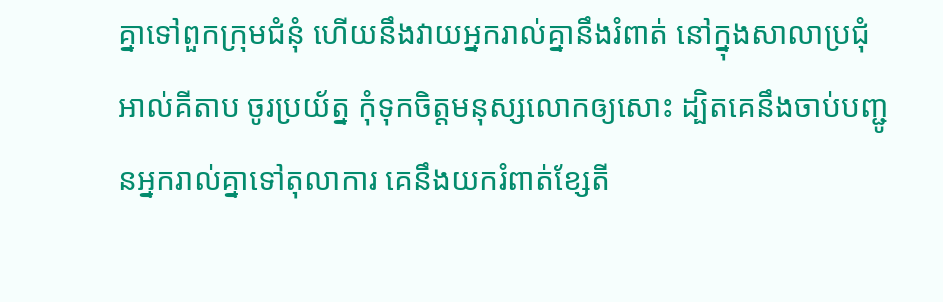គ្នាទៅពួកក្រុមជំនុំ ហើយនឹងវាយអ្នករាល់គ្នានឹងរំពាត់ នៅក្នុងសាលាប្រជុំ អាល់គីតាប ចូរប្រយ័ត្ន កុំទុកចិត្ដមនុស្សលោកឲ្យសោះ ដ្បិតគេនឹងចាប់បញ្ជូនអ្នករាល់គ្នាទៅតុលាការ គេនឹងយករំពាត់ខ្សែតី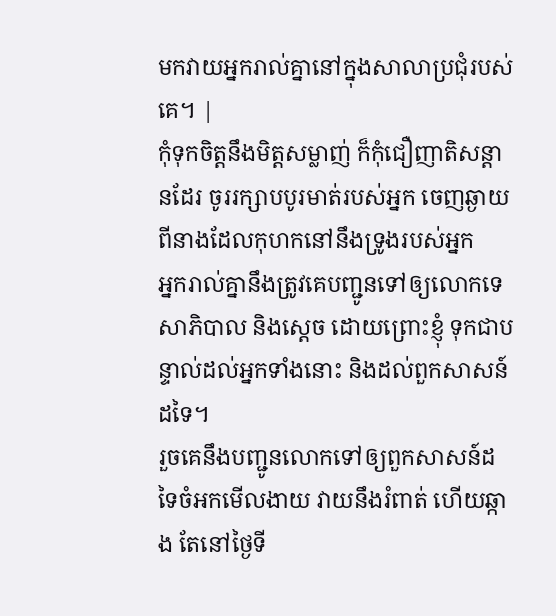មកវាយអ្នករាល់គ្នានៅក្នុងសាលាប្រជុំរបស់គេ។ |
កុំទុកចិត្តនឹងមិត្តសម្លាញ់ ក៏កុំជឿញាតិសន្ដានដែរ ចូររក្សាបបូរមាត់របស់អ្នក ចេញឆ្ងាយពីនាងដែលកុហកនៅនឹងទ្រូងរបស់អ្នក
អ្នករាល់គ្នានឹងត្រូវគេបញ្ជូនទៅឲ្យលោកទេសាភិបាល និងស្តេច ដោយព្រោះខ្ញុំ ទុកជាបន្ទាល់ដល់អ្នកទាំងនោះ និងដល់ពួកសាសន៍ដទៃ។
រួចគេនឹងបញ្ជូនលោកទៅឲ្យពួកសាសន៍ដទៃចំអកមើលងាយ វាយនឹងរំពាត់ ហើយឆ្កាង តែនៅថ្ងៃទី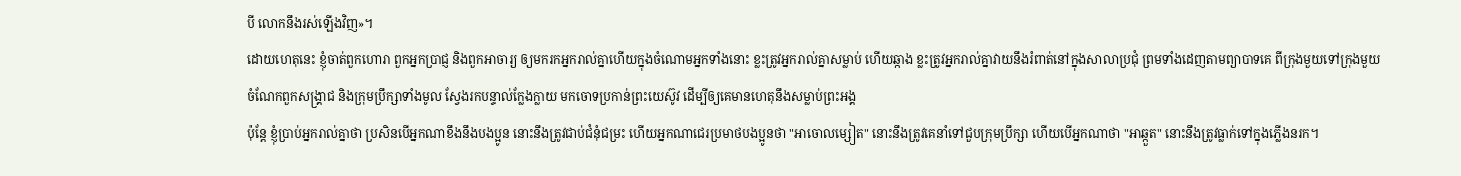បី លោកនឹងរស់ឡើងវិញ»។
ដោយហេតុនេះ ខ្ញុំចាត់ពួកហោរា ពួកអ្នកប្រាជ្ញ និងពួកអាចារ្យ ឲ្យមករកអ្នករាល់គ្នាហើយក្នុងចំណោមអ្នកទាំងនោះ ខ្លះត្រូវអ្នករាល់គ្នាសម្លាប់ ហើយឆ្កាង ខ្លះត្រូវអ្នករាល់គ្នាវាយនឹងរំពាត់នៅក្នុងសាលាប្រជុំ ព្រមទាំងដេញតាមព្យាបាទគេ ពីក្រុងមួយទៅក្រុងមួយ
ចំណែកពួកសង្គ្រាជ និងក្រុមប្រឹក្សាទាំងមូល ស្វែងរកបន្ទាល់ក្លែងក្លាយ មកចោទប្រកាន់ព្រះយេស៊ូវ ដើម្បីឲ្យគេមានហេតុនឹងសម្លាប់ព្រះអង្គ
ប៉ុន្តែ ខ្ញុំប្រាប់អ្នករាល់គ្នាថា ប្រសិនបើអ្នកណាខឹងនឹងបងប្អូន នោះនឹងត្រូវជាប់ជំនុំជម្រះ ហើយអ្នកណាជេរប្រមាថបងប្អូនថា "អាចោលម្សៀត" នោះនឹងត្រូវគេនាំទៅជួបក្រុមប្រឹក្សា ហើយបើអ្នកណាថា "អាឆ្កួត" នោះនឹងត្រូវធ្លាក់ទៅក្នុងភ្លើងនរក។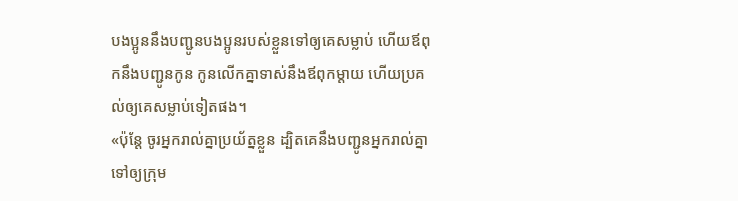បងប្អូននឹងបញ្ជូនបងប្អូនរបស់ខ្លួនទៅឲ្យគេសម្លាប់ ហើយឪពុកនឹងបញ្ជូនកូន កូនលើកគ្នាទាស់នឹងឪពុកម្តាយ ហើយប្រគល់ឲ្យគេសម្លាប់ទៀតផង។
«ប៉ុន្តែ ចូរអ្នករាល់គ្នាប្រយ័ត្នខ្លួន ដ្បិតគេនឹងបញ្ជូនអ្នករាល់គ្នាទៅឲ្យក្រុម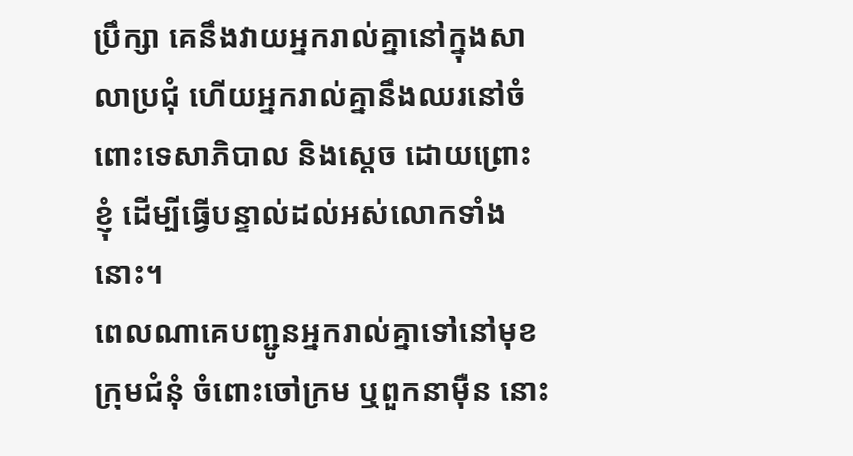ប្រឹក្សា គេនឹងវាយអ្នករាល់គ្នានៅក្នុងសាលាប្រជុំ ហើយអ្នករាល់គ្នានឹងឈរនៅចំពោះទេសាភិបាល និងស្តេច ដោយព្រោះខ្ញុំ ដើម្បីធ្វើបន្ទាល់ដល់អស់លោកទាំងនោះ។
ពេលណាគេបញ្ជូនអ្នករាល់គ្នាទៅនៅមុខក្រុមជំនុំ ចំពោះចៅក្រម ឬពួកនាម៉ឺន នោះ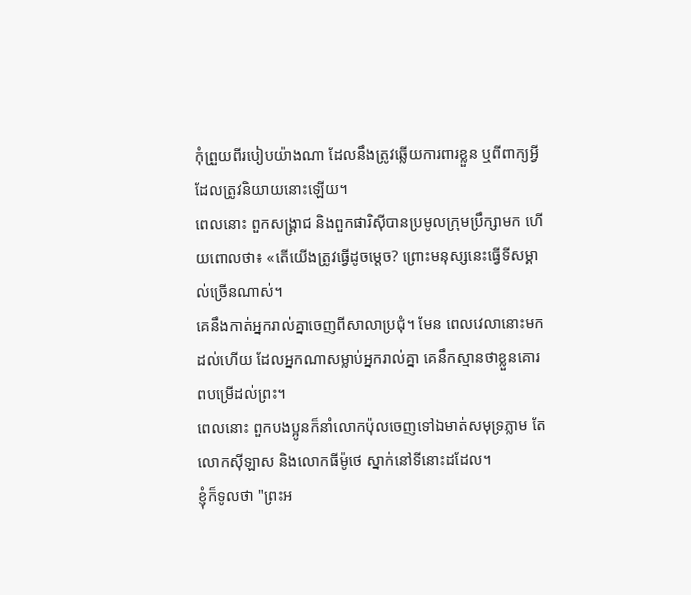កុំព្រួយពីរបៀបយ៉ាងណា ដែលនឹងត្រូវឆ្លើយការពារខ្លួន ឬពីពាក្យអ្វីដែលត្រូវនិយាយនោះឡើយ។
ពេលនោះ ពួកសង្គ្រាជ និងពួកផារិស៊ីបានប្រមូលក្រុមប្រឹក្សាមក ហើយពោលថា៖ «តើយើងត្រូវធ្វើដូចម្តេច? ព្រោះមនុស្សនេះធ្វើទីសម្គាល់ច្រើនណាស់។
គេនឹងកាត់អ្នករាល់គ្នាចេញពីសាលាប្រជុំ។ មែន ពេលវេលានោះមកដល់ហើយ ដែលអ្នកណាសម្លាប់អ្នករាល់គ្នា គេនឹកស្មានថាខ្លួនគោរពបម្រើដល់ព្រះ។
ពេលនោះ ពួកបងប្អូនក៏នាំលោកប៉ុលចេញទៅឯមាត់សមុទ្រភ្លាម តែលោកស៊ីឡាស និងលោកធីម៉ូថេ ស្នាក់នៅទីនោះដដែល។
ខ្ញុំក៏ទូលថា "ព្រះអ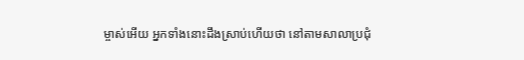ម្ចាស់អើយ អ្នកទាំងនោះដឹងស្រាប់ហើយថា នៅតាមសាលាប្រជុំ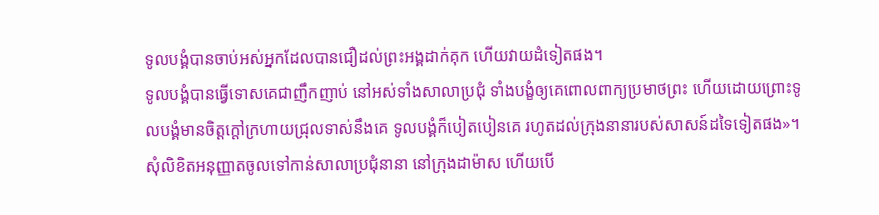ទូលបង្គំបានចាប់អស់អ្នកដែលបានជឿដល់ព្រះអង្គដាក់គុក ហើយវាយដំទៀតផង។
ទូលបង្គំបានធ្វើទោសគេជាញឹកញាប់ នៅអស់ទាំងសាលាប្រជុំ ទាំងបង្ខំឲ្យគេពោលពាក្យប្រមាថព្រះ ហើយដោយព្រោះទូលបង្គំមានចិត្តក្តៅក្រហាយជ្រុលទាស់នឹងគេ ទូលបង្គំក៏បៀតបៀនគេ រហូតដល់ក្រុងនានារបស់សាសន៍ដទៃទៀតផង»។
សុំលិខិតអនុញ្ញាតចូលទៅកាន់សាលាប្រជុំនានា នៅក្រុងដាម៉ាស ហើយបើ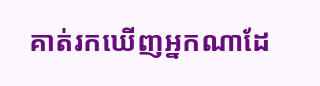គាត់រកឃើញអ្នកណាដែ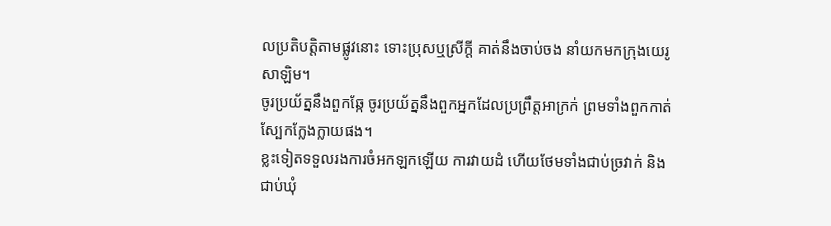លប្រតិបត្តិតាមផ្លូវនោះ ទោះប្រុសឬស្រីក្តី គាត់នឹងចាប់ចង នាំយកមកក្រុងយេរូសាឡិម។
ចូរប្រយ័ត្ននឹងពួកឆ្កែ ចូរប្រយ័ត្ននឹងពួកអ្នកដែលប្រព្រឹត្តអាក្រក់ ព្រមទាំងពួកកាត់ស្បែកក្លែងក្លាយផង។
ខ្លះទៀតទទួលរងការចំអកឡកឡើយ ការវាយដំ ហើយថែមទាំងជាប់ច្រវាក់ និងជាប់ឃុំ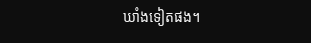ឃាំងទៀតផង។